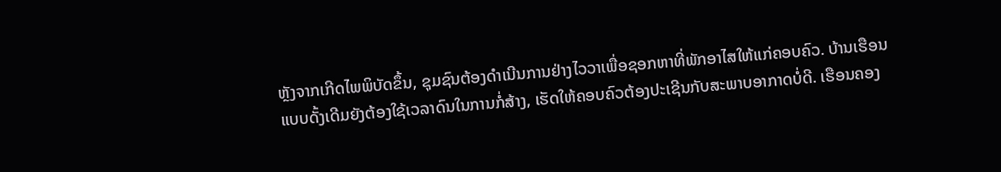ຫຼັງຈາກເກີດໄພພິບັດຂຶ້ນ, ຊຸມຊົນຕ້ອງດຳເນີນການຢ່າງໄວວາເພື່ອຊອກຫາທີ່ພັກອາໄສໃຫ້ແກ່ຄອບຄົວ. ບ້ານເຮືອນແບບດັ້ງເດີມຍັງຕ້ອງໃຊ້ເວລາດົນໃນການກໍ່ສ້າງ, ເຮັດໃຫ້ຄອບຄົວຕ້ອງປະເຊີນກັບສະພາບອາກາດບໍ່ດີ. ເຮືອນຄອງ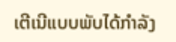ເຕີເນີແບບພັບໄດ້ກຳລັງ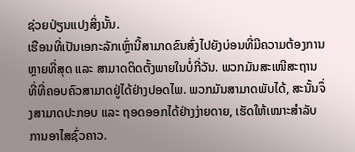ຊ່ວຍປ່ຽນແປງສິ່ງນັ້ນ.
ເຮືອນທີ່ເປັນເອກະລັກເຫຼົ່ານີ້ສາມາດຂົນສົ່ງໄປຍັງບ່ອນທີ່ມີຄວາມຕ້ອງການຫຼາຍທີ່ສຸດ ແລະ ສາມາດຕິດຕັ້ງພາຍໃນບໍ່ກີ່ວັນ. ພວກມັນສະເໜີສະຖານທີ່ທີ່ຄອບຄົວສາມາດຢູ່ໄດ້ຢ່າງປອດໄພ. ພວກມັນສາມາດພັບໄດ້, ສະນັ້ນຈຶ່ງສາມາດປະກອບ ແລະ ຖອດອອກໄດ້ຢ່າງງ່າຍດາຍ, ເຮັດໃຫ້ເໝາະສຳລັບການອາໄສຊົ່ວຄາວ.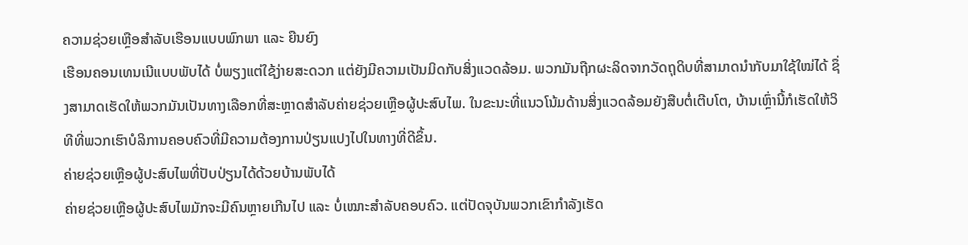ຄວາມຊ່ວຍເຫຼືອສຳລັບເຮືອນແບບພົກພາ ແລະ ຍືນຍົງ
ເຮືອນຄອນເທນເນີແບບພັບໄດ້ ບໍ່ພຽງແຕ່ໃຊ້ງ່າຍສະດວກ ແຕ່ຍັງມີຄວາມເປັນມິດກັບສິ່ງແວດລ້ອມ. ພວກມັນຖືກຜະລິດຈາກວັດຖຸດິບທີ່ສາມາດນຳກັບມາໃຊ້ໃໝ່ໄດ້ ຊຶ່ງສາມາດເຮັດໃຫ້ພວກມັນເປັນທາງເລືອກທີ່ສະຫຼາດສຳລັບຄ່າຍຊ່ວຍເຫຼືອຜູ້ປະສົບໄພ. ໃນຂະນະທີ່ແນວໂນ້ມດ້ານສິ່ງແວດລ້ອມຍັງສືບຕໍ່ເຕີບໂຕ, ບ້ານເຫຼົ່ານີ້ກໍເຮັດໃຫ້ວິທີທີ່ພວກເຮົາບໍລິການຄອບຄົວທີ່ມີຄວາມຕ້ອງການປ່ຽນແປງໄປໃນທາງທີ່ດີຂຶ້ນ.
ຄ່າຍຊ່ວຍເຫຼືອຜູ້ປະສົບໄພທີ່ປັບປ່ຽນໄດ້ດ້ວຍບ້ານພັບໄດ້
ຄ່າຍຊ່ວຍເຫຼືອຜູ້ປະສົບໄພມັກຈະມີຄົນຫຼາຍເກີນໄປ ແລະ ບໍ່ເໝາະສຳລັບຄອບຄົວ. ແຕ່ປັດຈຸບັນພວກເຂົາກຳລັງເຮັດ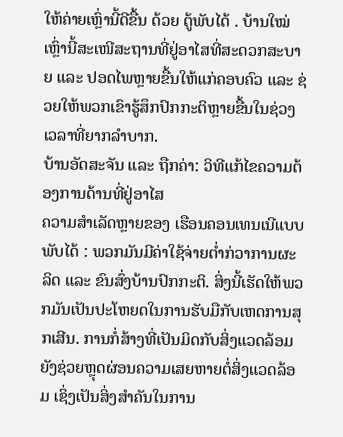ໃຫ້ຄ່າຍເຫຼົ່ານີ້ດີຂື້ນ ດ້ວຍ ຕູ້ພັບໄດ້ . ບ້ານໃໝ່ເຫຼົ່ານີ້ສະເໜີສະຖານທີ່ຢູ່ອາໄສທີ່ສະດວກສະບາຍ ແລະ ປອດໄພຫຼາຍຂື້ນໃຫ້ແກ່ຄອບຄົວ ແລະ ຊ່ວຍໃຫ້ພວກເຂົາຮູ້ສຶກປົກກະຕິຫຼາຍຂື້ນໃນຊ່ວງເວລາທີ່ຍາກລຳບາກ.
ບ້ານອັດສະຈັນ ແລະ ຖືກຄ່າ: ວິທີແກ້ໄຂຄວາມຕ້ອງການດ້ານທີ່ຢູ່ອາໄສ
ຄວາມສຳເລັດຫຼາຍຂອງ ເຮືອນຄອນເທນເນີແບບພັບໄດ້ : ພວກມັນມີຄ່າໃຊ້ຈ່າຍຕ່ຳກ່ວາການຜະລິດ ແລະ ຂົນສົ່ງບ້ານປົກກະຕິ. ສິ່ງນີ້ເຮັດໃຫ້ພວກມັນເປັນປະໂຫຍດໃນການຮັບມືກັບເຫດການສຸກເສີນ. ການກໍ່ສ້າງທີ່ເປັນມິດກັບສິ່ງແວດລ້ອມຍັງຊ່ວຍຫຼຸດຜ່ອນຄວາມເສຍຫາຍຕໍ່ສິ່ງແວດລ້ອມ ເຊິ່ງເປັນສິ່ງສຳຄັນໃນການ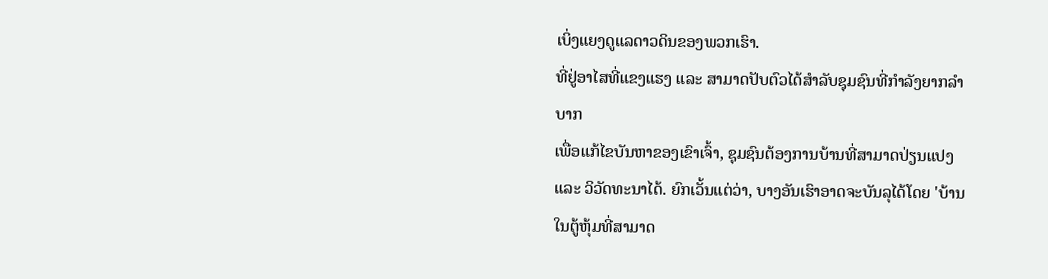ເບິ່ງແຍງດູແລດາວດິນຂອງພວກເຮົາ.
ທີ່ຢູ່ອາໄສທີ່ແຂງແຮງ ແລະ ສາມາດປັບຕົວໄດ້ສຳລັບຊຸມຊົນທີ່ກຳລັງຍາກລຳບາກ
ເພື່ອແກ້ໄຂບັນຫາຂອງເຂົາເຈົ້າ, ຊຸມຊົນຕ້ອງການບ້ານທີ່ສາມາດປ່ຽນແປງ ແລະ ວິວັດທະນາໄດ້. ຍົກເວັ້ນແຕ່ວ່າ, ບາງອັນເຮົາອາດຈະບັນລຸໄດ້ໂດຍ 'ບ້ານໃນຕູ້ຫຸ້ມທີ່ສາມາດ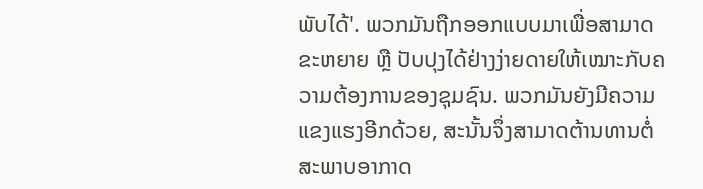ພັບໄດ້'. ພວກມັນຖືກອອກແບບມາເພື່ອສາມາດຂະຫຍາຍ ຫຼື ປັບປຸງໄດ້ຢ່າງງ່າຍດາຍໃຫ້ເໝາະກັບຄວາມຕ້ອງການຂອງຊຸມຊົນ. ພວກມັນຍັງມີຄວາມແຂງແຮງອີກດ້ວຍ, ສະນັ້ນຈຶ່ງສາມາດຕ້ານທານຕໍ່ສະພາບອາກາດ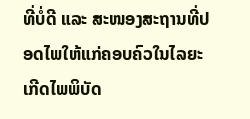ທີ່ບໍ່ດີ ແລະ ສະໜອງສະຖານທີ່ປອດໄພໃຫ້ແກ່ຄອບຄົວໃນໄລຍະເກີດໄພພິບັດ